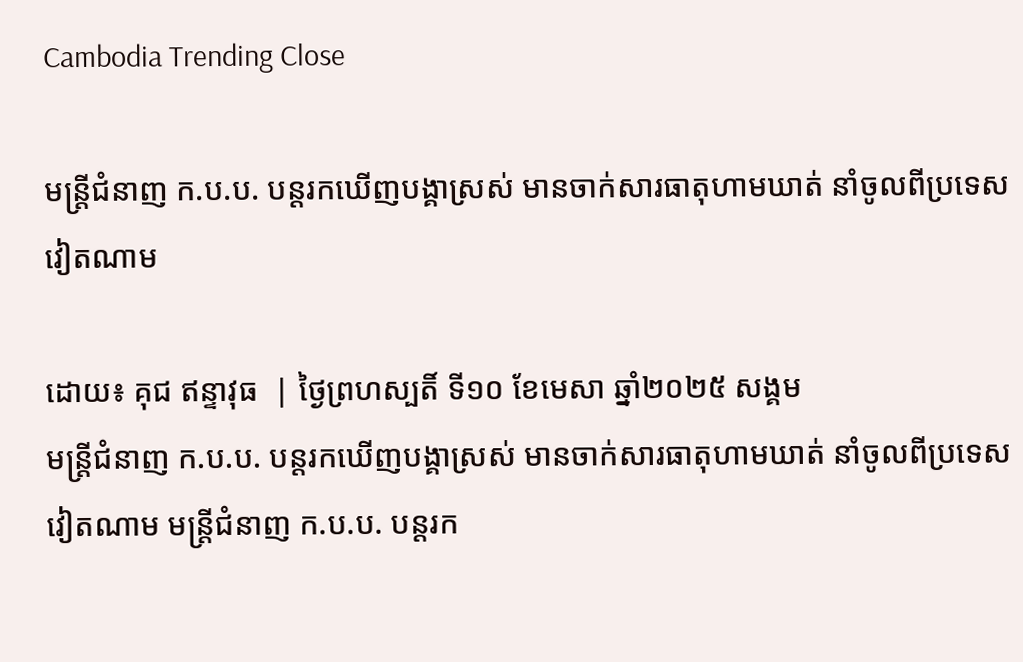Cambodia Trending Close

មន្រ្តីជំនាញ ក.ប.ប. បន្តរកឃើញបង្គាស្រស់ មានចាក់សារធាតុហាមឃាត់ នាំចូលពីប្រទេសវៀតណាម

ដោយ៖ គុជ ឥន្ទាវុធ  | ថ្ងៃព្រហស្បតិ៍ ទី១០ ខែមេសា ឆ្នាំ២០២៥ សង្គម
មន្រ្តីជំនាញ ក.ប.ប. បន្តរកឃើញបង្គាស្រស់ មានចាក់សារធាតុហាមឃាត់ នាំចូលពីប្រទេសវៀតណាម មន្រ្តីជំនាញ ក.ប.ប. បន្តរក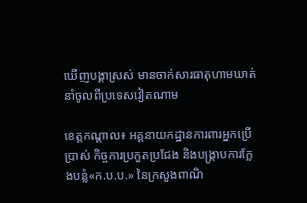ឃើញបង្គាស្រស់ មានចាក់សារធាតុហាមឃាត់ នាំចូលពីប្រទេសវៀតណាម

ខេត្តកណ្ដាល៖ អគ្គនាយកដ្ឋានការពារអ្នកប្រើប្រាស់ កិច្ចការប្រកួតប្រជែង និងបង្ក្រាបការក្លែងបន្លំ«ក.ប.ប.» នៃក្រសួងពាណិ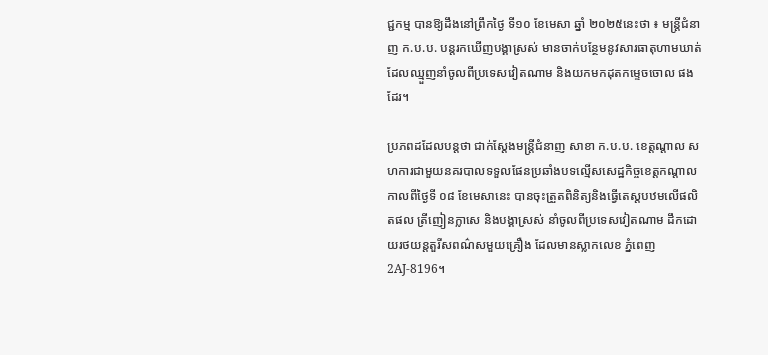ជ្ជកម្ម បានឱ្យដឹងនៅព្រឹកថ្ងៃ ទី១០ ខែមេសា ឆ្នាំ ២០២៥នេះថា ៖ មន្រ្តីជំនាញ ក.ប.ប. បន្តរកឃើញបង្គាស្រស់ មានចាក់បន្ថែមនូវសារធាតុហាមឃាត់ ដែលឈ្មួញនាំចូលពីប្រទេសវៀតណាម និងយកមកដុតកម្ទេចចោល ផងដែរ។

ប្រភពដដែលបន្តថា ជាក់ស្ដែងមន្រ្តីជំនាញ សាខា ក.ប.ប. ខេត្តណ្ដាល សហការជាមួយនគរបាលទទួលផែនប្រឆាំងបទល្មើសសេដ្ឋកិច្ចខេត្តកណ្ដាល កាលពីថ្ងៃទី ០៨ ខែមេសានេះ បានចុះត្រួតពិនិត្យនិងធ្វើតេស្តបឋមលើផលិតផល ត្រីញៀនក្លាសេ និងបង្គាស្រស់ នាំចូលពីប្រទេសវៀតណាម ដឹកដោយរថយន្ដតួរីសពណ៌សមួយគ្រឿង ដែលមានស្លាកលេខ ភ្នំពេញ 2AJ-8196។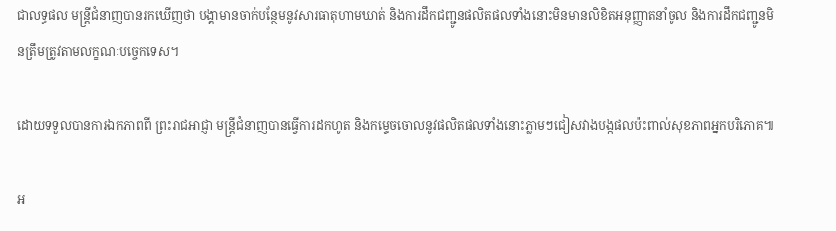ជាលទ្ធផល មន្រ្តីជំនាញបានរកឃើញថា បង្គាមានចាក់បន្ថែមនូវសារធាតុហាមឃាត់ និងការដឹកជញ្ជូនផលិតផលទាំងនោះមិនមានលិខិតអនុញ្ញាតនាំចូល និងការដឹកជញ្ជូនមិនត្រឹមត្រូវតាមលក្ខណៈបច្ចេកទេស។

ដោយទទួលបានការឯកភាពពី ព្រះរាជអាជ្ញា មន្រ្តីជំនាញបានធ្វើការដកហូត និងកម្ទេចចោលនូវផលិតផលទាំងនោះភ្លាមៗជៀសវាងបង្កផលប៉ះពាល់សុខភាពអ្នកបរិភោគ៕

អ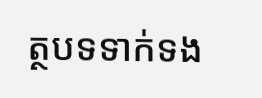ត្ថបទទាក់ទង